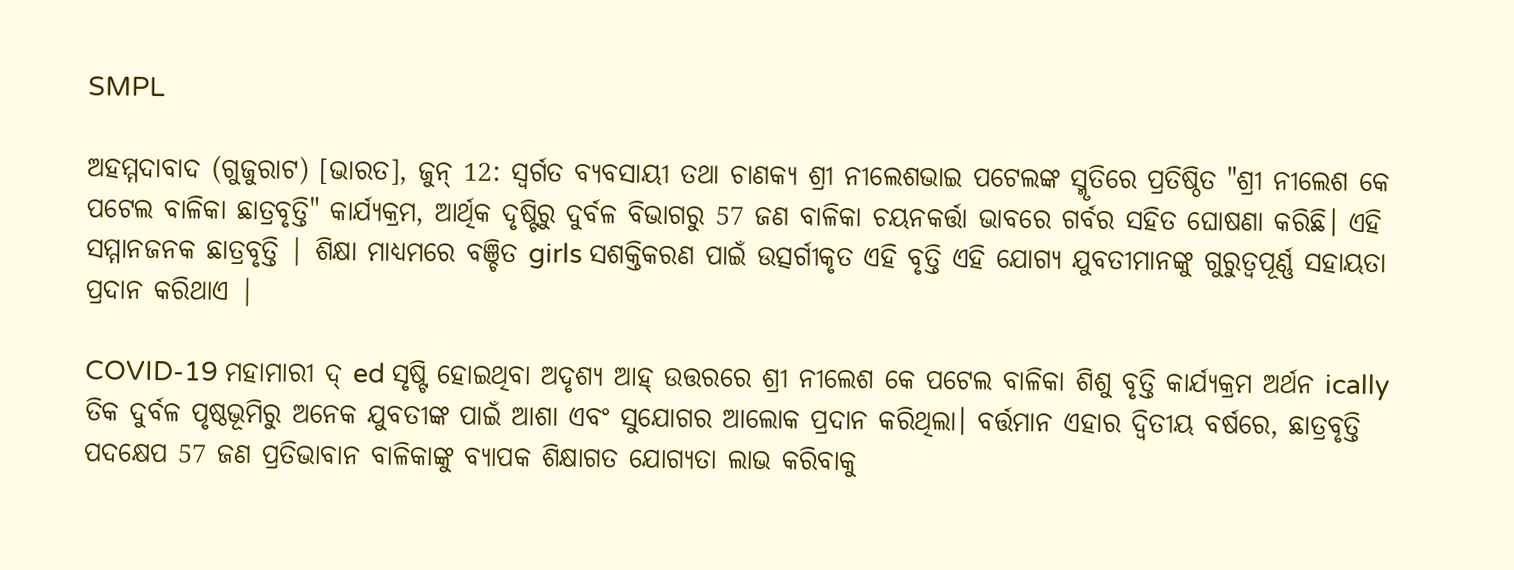SMPL

ଅହମ୍ମଦାବାଦ (ଗୁଜୁରାଟ) [ଭାରତ], ଜୁନ୍ 12: ସ୍ୱର୍ଗତ ବ୍ୟବସାୟୀ ତଥା ଚାଣକ୍ୟ ଶ୍ରୀ ନୀଲେଶଭାଇ ପଟେଲଙ୍କ ସ୍ମୃତିରେ ପ୍ରତିଷ୍ଠିତ "ଶ୍ରୀ ନୀଲେଶ କେ ପଟେଲ ବାଳିକା ଛାତ୍ରବୃତ୍ତି" କାର୍ଯ୍ୟକ୍ରମ, ଆର୍ଥିକ ଦୃଷ୍ଟିରୁ ଦୁର୍ବଳ ବିଭାଗରୁ 57 ଜଣ ବାଳିକା ଚୟନକର୍ତ୍ତା ଭାବରେ ଗର୍ବର ସହିତ ଘୋଷଣା କରିଛି। ଏହି ସମ୍ମାନଜନକ ଛାତ୍ରବୃତ୍ତି | ଶିକ୍ଷା ମାଧ୍ୟମରେ ବଞ୍ଚିତ girls ସଶକ୍ତିକରଣ ପାଇଁ ଉତ୍ସର୍ଗୀକୃତ ଏହି ବୃତ୍ତି ଏହି ଯୋଗ୍ୟ ଯୁବତୀମାନଙ୍କୁ ଗୁରୁତ୍ୱପୂର୍ଣ୍ଣ ସହାୟତା ପ୍ରଦାନ କରିଥାଏ |

COVID-19 ମହାମାରୀ ଦ୍ ed ସୃଷ୍ଟି ହୋଇଥିବା ଅଦୃଶ୍ୟ ଆହ୍ ଉତ୍ତରରେ ଶ୍ରୀ ନୀଲେଶ କେ ପଟେଲ ବାଳିକା ଶିଶୁ ବୃତ୍ତି କାର୍ଯ୍ୟକ୍ରମ ଅର୍ଥନ ically ତିକ ଦୁର୍ବଳ ପୃଷ୍ଠଭୂମିରୁ ଅନେକ ଯୁବତୀଙ୍କ ପାଇଁ ଆଶା ଏବଂ ସୁଯୋଗର ଆଲୋକ ପ୍ରଦାନ କରିଥିଲା। ବର୍ତ୍ତମାନ ଏହାର ଦ୍ୱିତୀୟ ବର୍ଷରେ, ଛାତ୍ରବୃତ୍ତି ପଦକ୍ଷେପ 57 ଜଣ ପ୍ରତିଭାବାନ ବାଳିକାଙ୍କୁ ବ୍ୟାପକ ଶିକ୍ଷାଗତ ଯୋଗ୍ୟତା ଲାଭ କରିବାକୁ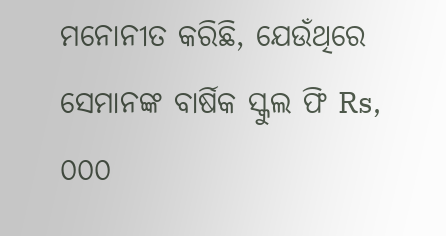ମନୋନୀତ କରିଛି, ଯେଉଁଥିରେ ସେମାନଙ୍କ ବାର୍ଷିକ ସ୍କୁଲ ଫି Rs, ୦୦୦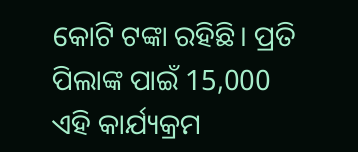କୋଟି ଟଙ୍କା ରହିଛି। ପ୍ରତି ପିଲାଙ୍କ ପାଇଁ 15,000 ଏହି କାର୍ଯ୍ୟକ୍ରମ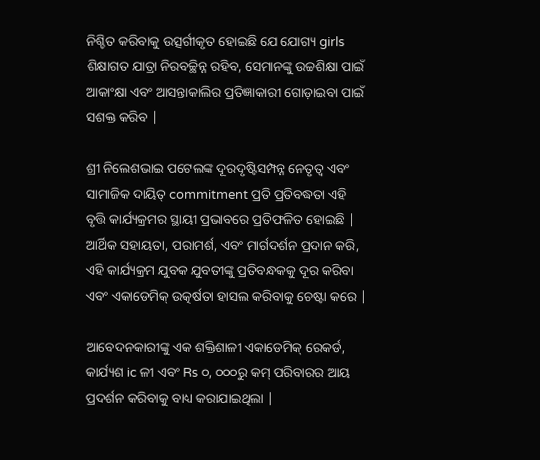ନିଶ୍ଚିତ କରିବାକୁ ଉତ୍ସର୍ଗୀକୃତ ହୋଇଛି ଯେ ଯୋଗ୍ୟ girls ଶିକ୍ଷାଗତ ଯାତ୍ରା ନିରବଚ୍ଛିନ୍ନ ରହିବ, ସେମାନଙ୍କୁ ଉଚ୍ଚଶିକ୍ଷା ପାଇଁ ଆକାଂକ୍ଷା ଏବଂ ଆସନ୍ତାକାଲିର ପ୍ରତିଜ୍ଞାକାରୀ ଗୋଡ଼ାଇବା ପାଇଁ ସଶକ୍ତ କରିବ |

ଶ୍ରୀ ନିଲେଶଭାଇ ପଟେଲଙ୍କ ଦୂରଦୃଷ୍ଟିସମ୍ପନ୍ନ ନେତୃତ୍ୱ ଏବଂ ସାମାଜିକ ଦାୟିତ୍ commitment ପ୍ରତି ପ୍ରତିବଦ୍ଧତା ଏହି ବୃତ୍ତି କାର୍ଯ୍ୟକ୍ରମର ସ୍ଥାୟୀ ପ୍ରଭାବରେ ପ୍ରତିଫଳିତ ହୋଇଛି | ଆର୍ଥିକ ସହାୟତା, ପରାମର୍ଶ, ଏବଂ ମାର୍ଗଦର୍ଶନ ପ୍ରଦାନ କରି, ଏହି କାର୍ଯ୍ୟକ୍ରମ ଯୁବକ ଯୁବତୀଙ୍କୁ ପ୍ରତିବନ୍ଧକକୁ ଦୂର କରିବା ଏବଂ ଏକାଡେମିକ୍ ଉତ୍କର୍ଷତା ହାସଲ କରିବାକୁ ଚେଷ୍ଟା କରେ |

ଆବେଦନକାରୀଙ୍କୁ ଏକ ଶକ୍ତିଶାଳୀ ଏକାଡେମିକ୍ ରେକର୍ଡ, କାର୍ଯ୍ୟଶ ic ଳୀ ଏବଂ Rs ୦, ୦୦୦ରୁ କମ୍ ପରିବାରର ଆୟ ପ୍ରଦର୍ଶନ କରିବାକୁ ବାଧ୍ୟ କରାଯାଇଥିଲା |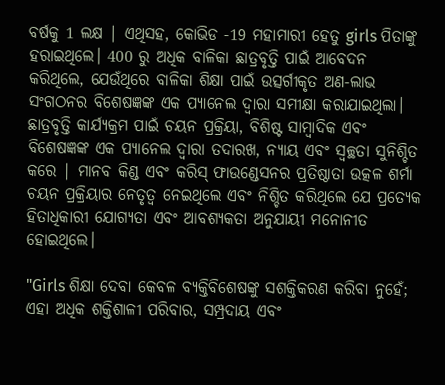ବର୍ଷକୁ 1 ଲକ୍ଷ | ଏଥିସହ, କୋଭିଡ -19 ମହାମାରୀ ହେତୁ girls ପିତାଙ୍କୁ ହରାଇଥିଲେ। 400 ରୁ ଅଧିକ ବାଳିକା ଛାତ୍ରବୃତ୍ତି ପାଇଁ ଆବେଦନ କରିଥିଲେ, ଯେଉଁଥିରେ ବାଳିକା ଶିକ୍ଷା ପାଇଁ ଉତ୍ସର୍ଗୀକୃତ ଅଣ-ଲାଭ ସଂଗଠନର ବିଶେଷଜ୍ଞଙ୍କ ଏକ ପ୍ୟାନେଲ ଦ୍ୱାରା ସମୀକ୍ଷା କରାଯାଇଥିଲା। ଛାତ୍ରବୃତ୍ତି କାର୍ଯ୍ୟକ୍ରମ ପାଇଁ ଚୟନ ପ୍ରକ୍ରିୟା, ବିଶିଷ୍ଟ ସାମ୍ବାଦିକ ଏବଂ ବିଶେଷଜ୍ଞଙ୍କ ଏକ ପ୍ୟାନେଲ ଦ୍ୱାରା ତଦାରଖ, ନ୍ୟାୟ ଏବଂ ସ୍ୱଚ୍ଛତା ସୁନିଶ୍ଚିତ କରେ | ମାନବ କିଣ୍ଡ ଏବଂ କରିସ୍ ଫାଉଣ୍ଡେସନର ପ୍ରତିଷ୍ଠାତା ଉତ୍କଳ ଶର୍ମା ଚୟନ ପ୍ରକ୍ରିୟାର ନେତୃତ୍ୱ ନେଇଥିଲେ ଏବଂ ନିଶ୍ଚିତ କରିଥିଲେ ଯେ ପ୍ରତ୍ୟେକ ହିତାଧିକାରୀ ଯୋଗ୍ୟତା ଏବଂ ଆବଶ୍ୟକତା ଅନୁଯାୟୀ ମନୋନୀତ ହୋଇଥିଲେ।

"Girls ଶିକ୍ଷା ଦେବା କେବଳ ବ୍ୟକ୍ତିବିଶେଷଙ୍କୁ ସଶକ୍ତିକରଣ କରିବା ନୁହେଁ; ଏହା ଅଧିକ ଶକ୍ତିଶାଳୀ ପରିବାର, ସମ୍ପ୍ରଦାୟ ଏବଂ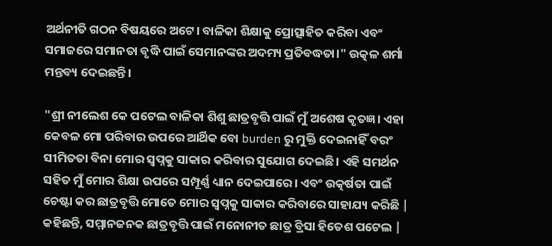ଅର୍ଥନୀତି ଗଠନ ବିଷୟରେ ଅଟେ। ବାଳିକା ଶିକ୍ଷାକୁ ପ୍ରୋତ୍ସାହିତ କରିବା ଏବଂ ସମାଜରେ ସମାନତା ବୃଦ୍ଧି ପାଇଁ ସେମାନଙ୍କର ଅଦମ୍ୟ ପ୍ରତିବଦ୍ଧତା।" ଉତ୍କଳ ଶର୍ମା ମନ୍ତବ୍ୟ ଦେଇଛନ୍ତି।

"ଶ୍ରୀ ନୀଲେଶ କେ ପଟେଲ ବାଳିକା ଶିଶୁ ଛାତ୍ରବୃତ୍ତି ପାଇଁ ମୁଁ ଅଶେଷ କୃତଜ୍ଞ। ଏହା କେବଳ ମୋ ପରିବାର ଉପରେ ଆର୍ଥିକ ବୋ burden ରୁ ମୁକ୍ତି ଦେଇନାହିଁ ବରଂ ସୀମିତତା ବିନା ମୋର ସ୍ୱପ୍ନକୁ ସାକାର କରିବାର ସୁଯୋଗ ଦେଇଛି। ଏହି ସମର୍ଥନ ସହିତ ମୁଁ ମୋର ଶିକ୍ଷା ଉପରେ ସମ୍ପୂର୍ଣ୍ଣ ଧ୍ୟାନ ଦେଇପାରେ। ଏବଂ ଉତ୍କର୍ଷତା ପାଇଁ ଚେଷ୍ଟା କର ଛାତ୍ରବୃତ୍ତି ମୋତେ ମୋର ସ୍ୱପ୍ନକୁ ସାକାର କରିବାରେ ସାହାଯ୍ୟ କରିଛି | କହିଛନ୍ତି, ସମ୍ମାନଜନକ ଛାତ୍ରବୃତ୍ତି ପାଇଁ ମନୋନୀତ ଛାତ୍ର ବ୍ରିସା ହିତେଶ ପଟେଲ |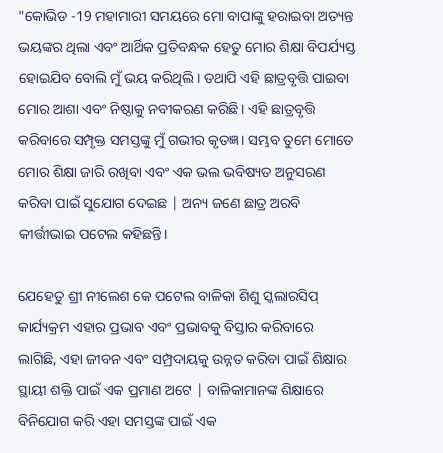"କୋଭିଡ -19 ମହାମାରୀ ସମୟରେ ମୋ ବାପାଙ୍କୁ ହରାଇବା ଅତ୍ୟନ୍ତ ଭୟଙ୍କର ଥିଲା ଏବଂ ଆର୍ଥିକ ପ୍ରତିବନ୍ଧକ ହେତୁ ମୋର ଶିକ୍ଷା ବିପର୍ଯ୍ୟସ୍ତ ହୋଇଯିବ ବୋଲି ମୁଁ ଭୟ କରିଥିଲି। ତଥାପି ଏହି ଛାତ୍ରବୃତ୍ତି ପାଇବା ମୋର ଆଶା ଏବଂ ନିଷ୍ଠାକୁ ନବୀକରଣ କରିଛି। ଏହି ଛାତ୍ରବୃତ୍ତି କରିବାରେ ସମ୍ପୃକ୍ତ ସମସ୍ତଙ୍କୁ ମୁଁ ଗଭୀର କୃତଜ୍ଞ। ସମ୍ଭବ ତୁମେ ମୋତେ ମୋର ଶିକ୍ଷା ଜାରି ରଖିବା ଏବଂ ଏକ ଭଲ ଭବିଷ୍ୟତ ଅନୁସରଣ କରିବା ପାଇଁ ସୁଯୋଗ ଦେଇଛ | ଅନ୍ୟ ଜଣେ ଛାତ୍ର ଅରବି କୀର୍ତ୍ତୀଭାଇ ପଟେଲ କହିଛନ୍ତି।

ଯେହେତୁ ଶ୍ରୀ ନୀଲେଶ କେ ପଟେଲ ବାଳିକା ଶିଶୁ ସ୍କଲାରସିପ୍ କାର୍ଯ୍ୟକ୍ରମ ଏହାର ପ୍ରଭାବ ଏବଂ ପ୍ରଭାବକୁ ବିସ୍ତାର କରିବାରେ ଲାଗିଛି, ଏହା ଜୀବନ ଏବଂ ସମ୍ପ୍ରଦାୟକୁ ଉନ୍ନତ କରିବା ପାଇଁ ଶିକ୍ଷାର ସ୍ଥାୟୀ ଶକ୍ତି ପାଇଁ ଏକ ପ୍ରମାଣ ଅଟେ | ବାଳିକାମାନଙ୍କ ଶିକ୍ଷାରେ ବିନିଯୋଗ କରି ଏହା ସମସ୍ତଙ୍କ ପାଇଁ ଏକ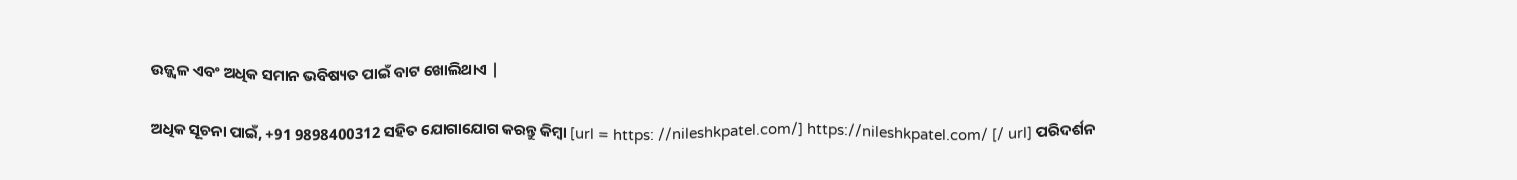ଉଜ୍ଜ୍ୱଳ ଏବଂ ଅଧିକ ସମାନ ଭବିଷ୍ୟତ ପାଇଁ ବାଟ ଖୋଲିଥାଏ |

ଅଧିକ ସୂଚନା ପାଇଁ, +91 9898400312 ସହିତ ଯୋଗାଯୋଗ କରନ୍ତୁ କିମ୍ବା [url = https: //nileshkpatel.com/] https://nileshkpatel.com/ [/ url] ପରିଦର୍ଶନ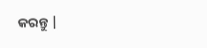କରନ୍ତୁ |